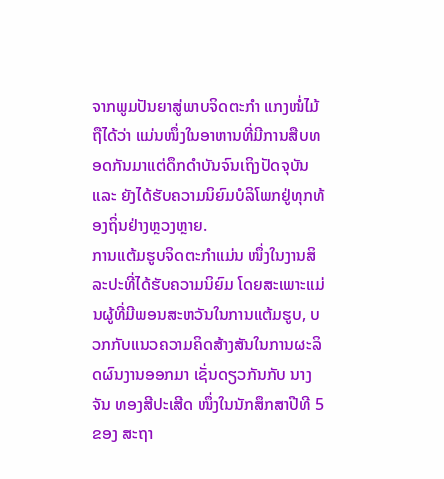ຈາກພູມປັນຍາສູ່ພາບຈິດຕະກໍາ ແກງໜໍ່ໄມ້ຖືໄດ້ວ່າ ແມ່ນໜຶ່ງໃນອາຫານທີ່ມີການສືບທອດກັນມາແຕ່ດຶກດຳບັນຈົນເຖິງປັດຈຸບັນ ແລະ ຍັງໄດ້ຮັບຄວາມນິຍົມບໍລິໂພກຢູ່ທຸກທ້ອງຖິ່ນຢ່າງຫຼວງຫຼາຍ.
ການແຕ້ມຮູບຈິດຕະກຳແມ່ນ ໜຶ່ງໃນງານສິລະປະທີ່ໄດ້ຮັບຄວາມນິຍົມ ໂດຍສະເພາະແມ່ນຜູ້ທີ່ມີພອນສະຫວັນໃນການແຕ້ມຮູບ, ບວກກັບແນວຄວາມຄິດສ້າງສັນໃນການຜະລິດຜົນງານອອກມາ ເຊັ່ນດຽວກັນກັບ ນາງ ຈັນ ທອງສີປະເສີດ ໜຶ່ງໃນນັກສຶກສາປີທີ 5 ຂອງ ສະຖາ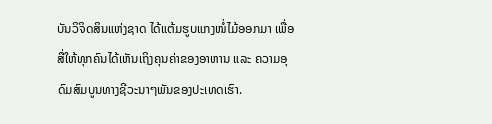ບັນວິຈິດສິນແຫ່ງຊາດ ໄດ້ແຕ້ມຮູບແກງໜໍ່ໄມ້ອອກມາ ເພື່ອສື່ໃຫ້ທຸກຄົນໄດ້ເຫັນເຖິງຄຸນຄ່າຂອງອາຫານ ແລະ ຄວາມອຸດົມສົມບູນທາງຊີວະນາໆພັນຂອງປະເທດເຮົາ.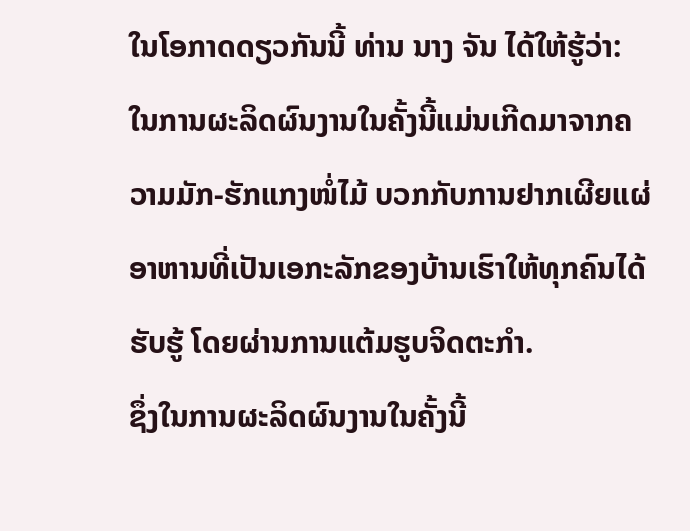ໃນໂອກາດດຽວກັນນີ້ ທ່ານ ນາງ ຈັນ ໄດ້ໃຫ້ຮູ້ວ່າ: ໃນການຜະລິດຜົນງານໃນຄັ້ງນີ້ແມ່ນເກີດມາຈາກຄວາມມັກ-ຮັກແກງໜໍ່ໄມ້ ບວກກັບການຢາກເຜີຍແຜ່ອາຫານທີ່ເປັນເອກະລັກຂອງບ້ານເຮົາໃຫ້ທຸກຄົນໄດ້ຮັບຮູ້ ໂດຍຜ່ານການແຕ້ມຮູບຈິດຕະກຳ.
ຊຶ່ງໃນການຜະລິດຜົນງານໃນຄັ້ງນີ້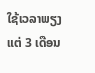ໃຊ້ເວລາພຽງແຕ່ 3 ເດືອນ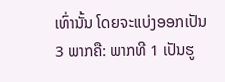ເທົ່ານັ້ນ ໂດຍຈະແບ່ງອອກເປັນ 3 ພາກຄື: ພາກທີ 1 ເປັນຮູ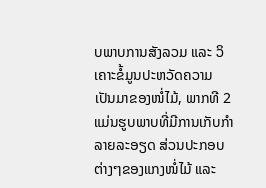ບພາບການສັງລວມ ແລະ ວິເຄາະຂໍ້ມູນປະຫວັດຄວາມເປັນມາຂອງໜໍ່ໄມ້, ພາກທີ 2 ແມ່ນຮູບພາບທີ່ມີການເກັບກໍາລາຍລະອຽດ ສ່ວນປະກອບຕ່າງໆຂອງແກງໜໍ່ໄມ້ ແລະ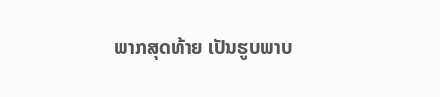ພາກສຸດທ້າຍ ເປັນຮູບພາບ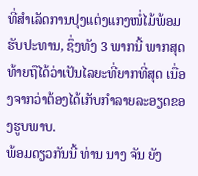ທີ່ສຳເລັດການປຸງແຕ່ງແກງໜໍ່ໄມ້ພ້ອມຮັບປະທານ, ຊຶ່ງທັງ 3 ພາກນີ້ ພາກສຸດທ້າຍຖືໄດ້ວ່າເປັນໄລຍະທີ່ຍາກທີ່ສຸດ ເນື່ອງຈາກວ່າຕ້ອງໄດ້ເກັບກໍາລາຍລະອຽດຂອງຮູບພາບ.
ພ້ອມດຽວກັນນີ້ ທ່ານ ນາງ ຈັນ ຍັງ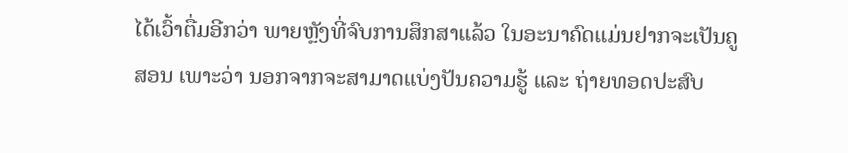ໄດ້ເວົ້າຕື່ມອີກວ່າ ພາຍຫຼັງທີ່ຈົບການສຶກສາແລ້ວ ໃນອະນາຄົດແມ່ນຢາກຈະເປັນຄູສອນ ເພາະວ່າ ນອກຈາກຈະສາມາດແບ່ງປັນຄວາມຮູ້ ແລະ ຖ່າຍທອດປະສົບ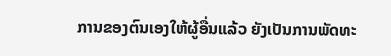ການຂອງຕົນເອງໃຫ້ຜູ້ອື່ນແລ້ວ ຍັງເປັນການພັດທະ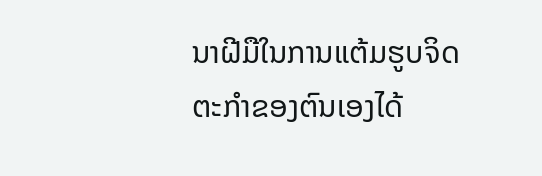ນາຝີມືໃນການແຕ້ມຮູບຈິດຕະກຳຂອງຕົນເອງໄດ້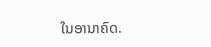ໃນອານາຄົດ.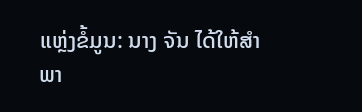ແຫຼ່ງຂໍ້ມູນ: ນາງ ຈັນ ໄດ້ໃຫ້ສໍາພາ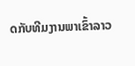ດກັບທີມງານພາເຂົ້າລາວ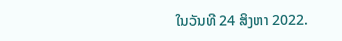ໃນວັນທີ 24 ສິງຫາ 2022.